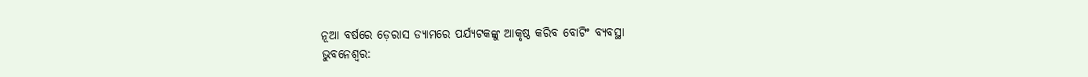ନୂଆ ବର୍ଷରେ ଡ଼େରାସ ଡ୍ୟାମରେ ପର୍ଯ୍ୟଟକଙ୍କୁ ଆକୃଷ୍ଠ କରିବ ବୋଟିଂ ବ୍ୟବସ୍ଥା
ଭୁବନେଶ୍ୱର: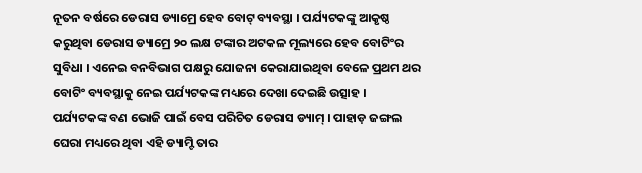ନୂତନ ବର୍ଷରେ ଡେରାସ ଡ୍ୟାମ୍ରେ ହେବ ବୋଟ୍ ବ୍ୟବସ୍ଥା । ପର୍ଯ୍ୟଟକଙ୍କୁ ଆକୃଷ୍ଠ କରୁଥିବା ଡେରାସ ଡ୍ୟାମ୍ରେ ୨୦ ଲକ୍ଷ ଟଙ୍କାର ଅଟକଳ ମୂଲ୍ୟରେ ହେବ ବୋଟିଂର ସୁବିଧା । ଏନେଇ ବନବିଭାଗ ପକ୍ଷରୁ ଯୋଜନା କେରାଯାଇଥିବା ବେଳେ ପ୍ରଥମ ଥର ବୋଟିଂ ବ୍ୟବସ୍ଥାକୁ ନେଇ ପର୍ଯ୍ୟଟକଙ୍କ ମଧ୍ୟରେ ଦେଖା ଦେଇଛି ଉତ୍ସାହ ।
ପର୍ଯ୍ୟଟକଙ୍କ ବଣ ଭୋଜି ପାଇଁ ବେସ ପରିଚିତ ଡେରାସ ଡ୍ୟାମ୍ । ପାହାଡ଼ ଜଙ୍ଗଲ ଘେରା ମଧ୍ୟରେ ଥିବା ଏହି ଡ୍ୟାମ୍ଟି ତାର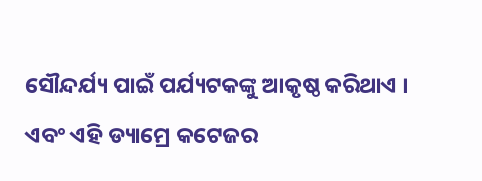ସୌନ୍ଦର୍ଯ୍ୟ ପାଇଁ ପର୍ଯ୍ୟଟକଙ୍କୁ ଆକୃଷ୍ଠ କରିଥାଏ । ଏବଂ ଏହି ଡ୍ୟାମ୍ରେ କଟେଜର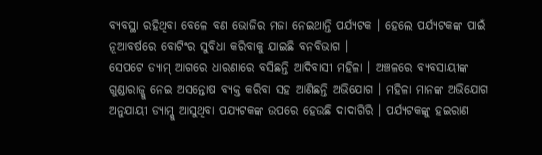ବ୍ୟବସ୍ଥା ରହିଥିବା ବେଳେ ବଣ ଭୋଜିର ମଜା ନେଇଥାନ୍ତି ପର୍ଯ୍ୟଟକ । ହେଲେ ପର୍ଯ୍ୟଟକଙ୍କ ପାଇଁ ନୂଆବର୍ଷରେ ବୋଟିଂର ସୁବିଧା କରିବାକୁ ଯାଇଛି ବନବିଭାଗ ।
ସେପଟେ ଡ୍ୟାମ୍ ଆଗରେ ଧାରଣାରେ ବସିଛନ୍ତି ଆଦିବାସୀ ମହିଳା । ଅଞ୍ଚଳରେ ବ୍ୟବସାୟୀଙ୍କ ଗୁଣ୍ଡାରାଜ୍କୁ ନେଇ ଅସନ୍ତୋଷ ବ୍ୟକ୍ତ କରିବା ସହ ଆଣିଛନ୍ତି ଅଭିଯୋଗ । ମହିଳା ମାନଙ୍କ ଅଭିଯୋଗ ଅନୁଯାୟୀ ଡ୍ୟାମ୍କୁ ଆସୁଥିବା ପଯ୍ୟଟକଙ୍କ ଉପରେ ହେଉଛି ଦାଦାଗିରି । ପର୍ଯ୍ୟଟକଙ୍କୁ ହଇରାଣ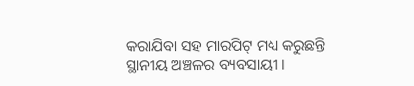କରାଯିବା ସହ ମାରପିଟ୍ ମଧ୍ୟ କରୁଛନ୍ତି ସ୍ଥାନୀୟ ଅଞ୍ଚଳର ବ୍ୟବସାୟୀ ।